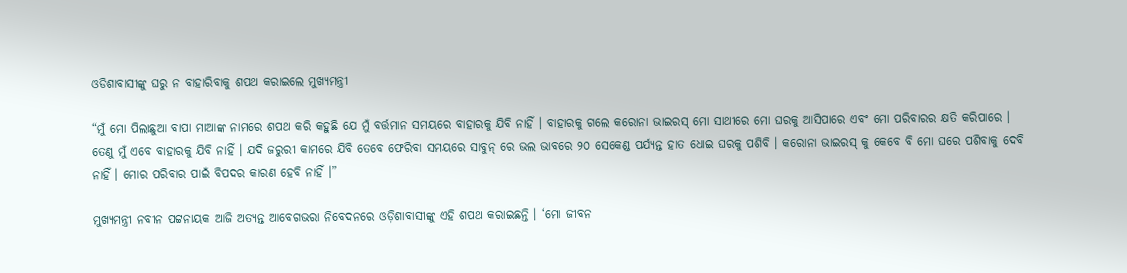ଓଡିଶାବାସୀଙ୍କୁ ଘରୁ ନ ବାହାରିବାକୁ ଶପଥ କରାଇଲେ ମୁଖ୍ୟମନ୍ତ୍ରୀ

“ମୁଁ ମୋ ପିଲାଛୁଆ ବାପା ମାଆଙ୍କ ନାମରେ ଶପଥ କରି କହୁଛି ଯେ ମୁଁ ବର୍ତ୍ତମାନ ସମୟରେ ବାହାରକୁ ଯିବି ନାହିଁ । ବାହାରକୁ ଗଲେ କରୋନା ଭାଇରସ୍ ମୋ ସାଥୀରେ ମୋ ଘରକୁ ଆସିପାରେ ଏବଂ ମୋ ପରିବାରର କ୍ଷତି କରିପାରେ । ତେଣୁ ମୁଁ ଏବେ ବାହାରକୁ ଯିବି ନାହିଁ । ଯଦି ଜରୁରୀ କାମରେ ଯିବି ତେବେ ଫେରିବା ସମୟରେ ସାବୁନ୍ ରେ ଭଲ ଭାବରେ ୨୦ ସେକେଣ୍ଡ ପର୍ଯ୍ୟନ୍ତ ହାତ ଧୋଇ ଘରକୁ ପଶିବି । କରୋନା ଭାଇରସ୍ କୁ କେବେ ବି ମୋ ଘରେ ପଶିବାକୁ ଦେବି ନାହିଁ । ମୋର ପରିବାର ପାଇଁ ବିପଦର କାରଣ ହେବି ନାହିଁ ।”

ମୁଖ୍ୟମନ୍ତ୍ରୀ ନବୀନ ପଟ୍ଟନାୟକ ଆଜି ଅତ୍ୟନ୍ତ ଆବେଗଭରା ନିବେଦନରେ ଓଡ଼ିଶାବାସୀଙ୍କୁ ଏହି ଶପଥ କରାଇଛନ୍ତି । ‘ମୋ ଜୀବନ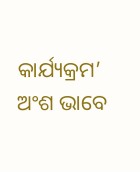କାର୍ଯ୍ୟକ୍ରମ’ ଅଂଶ ଭାବେ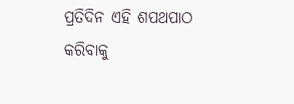ପ୍ରତିଦିନ ଏହି ଶପଥପାଠ କରିବାକୁ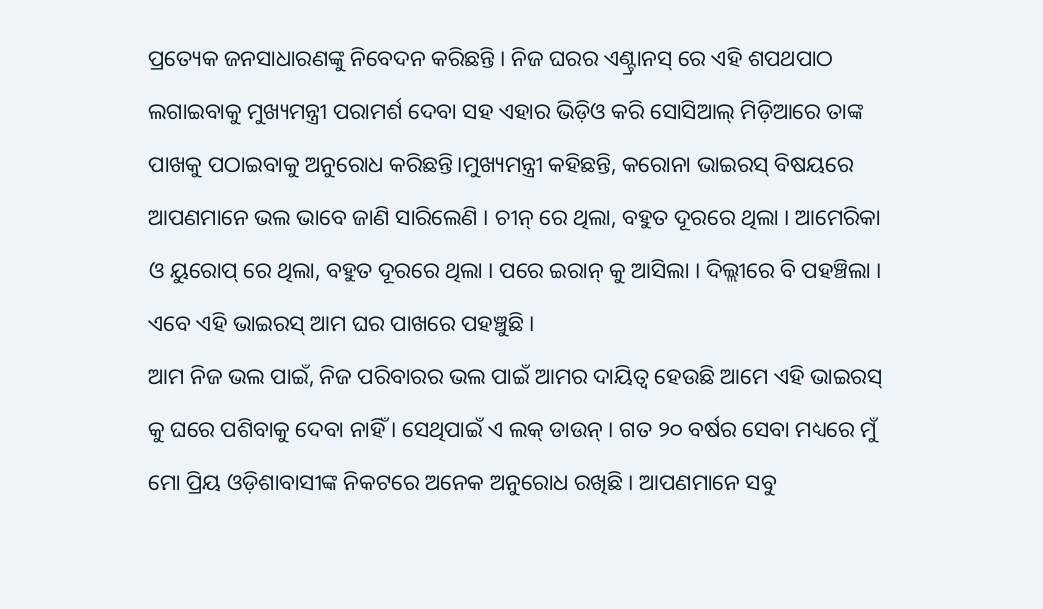ପ୍ରତ୍ୟେକ ଜନସାଧାରଣଙ୍କୁ ନିବେଦନ କରିଛନ୍ତି । ନିଜ ଘରର ଏଣ୍ଟ୍ରାନସ୍ ରେ ଏହି ଶପଥପାଠ ଲଗାଇବାକୁ ମୁଖ୍ୟମନ୍ତ୍ରୀ ପରାମର୍ଶ ଦେବା ସହ ଏହାର ଭିଡ଼ିଓ କରି ସୋସିଆଲ୍ ମିଡ଼ିଆରେ ତାଙ୍କ ପାଖକୁ ପଠାଇବାକୁ ଅନୁରୋଧ କରିଛନ୍ତି।ମୁଖ୍ୟମନ୍ତ୍ରୀ କହିଛନ୍ତି, କରୋନା ଭାଇରସ୍ ବିଷୟରେ ଆପଣମାନେ ଭଲ ଭାବେ ଜାଣି ସାରିଲେଣି । ଚୀନ୍ ରେ ଥିଲା, ବହୁତ ଦୂରରେ ଥିଲା । ଆମେରିକା ଓ ୟୁରୋପ୍ ରେ ଥିଲା, ବହୁତ ଦୂରରେ ଥିଲା । ପରେ ଇରାନ୍ କୁ ଆସିଲା । ଦିଲ୍ଲୀରେ ବି ପହଞ୍ଚିଲା । ଏବେ ଏହି ଭାଇରସ୍ ଆମ ଘର ପାଖରେ ପହଞ୍ଚୁଛି ।
ଆମ ନିଜ ଭଲ ପାଇଁ, ନିଜ ପରିବାରର ଭଲ ପାଇଁ ଆମର ଦାୟିତ୍ୱ ହେଉଛି ଆମେ ଏହି ଭାଇରସ୍ କୁ ଘରେ ପଶିବାକୁ ଦେବା ନାହିଁ । ସେଥିପାଇଁ ଏ ଲକ୍ ଡାଉନ୍ । ଗତ ୨୦ ବର୍ଷର ସେବା ମଧ୍ୟରେ ମୁଁ ମୋ ପ୍ରିୟ ଓଡ଼ିଶାବାସୀଙ୍କ ନିକଟରେ ଅନେକ ଅନୁରୋଧ ରଖିଛି । ଆପଣମାନେ ସବୁ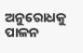ଅନୁରୋଧକୁ ପାଳନ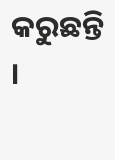କରୁଛନ୍ତି ।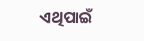ଏଥିପାଇଁ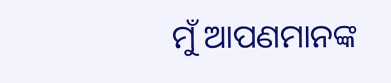ମୁଁ ଆପଣମାନଙ୍କ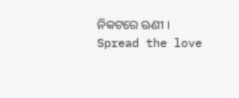ନିକଟରେ ଋଣୀ ।
Spread the love